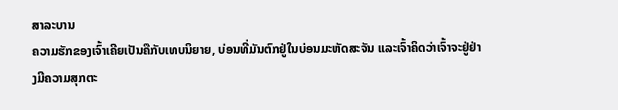ສາລະບານ
ຄວາມຮັກຂອງເຈົ້າເຄີຍເປັນຄືກັບເທບນິຍາຍ, ບ່ອນທີ່ມັນຕົກຢູ່ໃນບ່ອນມະຫັດສະຈັນ ແລະເຈົ້າຄິດວ່າເຈົ້າຈະຢູ່ຢ່າງມີຄວາມສຸກຕະ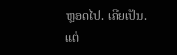ຫຼອດໄປ. ເຄີຍເປັນ.
ແຕ່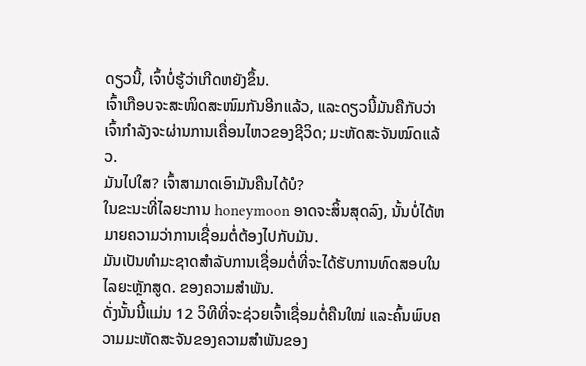ດຽວນີ້, ເຈົ້າບໍ່ຮູ້ວ່າເກີດຫຍັງຂຶ້ນ.
ເຈົ້າເກືອບຈະສະໜິດສະໜົມກັນອີກແລ້ວ, ແລະດຽວນີ້ມັນຄືກັບວ່າເຈົ້າກຳລັງຈະຜ່ານການເຄື່ອນໄຫວຂອງຊີວິດ; ມະຫັດສະຈັນໝົດແລ້ວ.
ມັນໄປໃສ? ເຈົ້າສາມາດເອົາມັນຄືນໄດ້ບໍ?
ໃນຂະນະທີ່ໄລຍະການ honeymoon ອາດຈະສິ້ນສຸດລົງ, ນັ້ນບໍ່ໄດ້ຫມາຍຄວາມວ່າການເຊື່ອມຕໍ່ຕ້ອງໄປກັບມັນ.
ມັນເປັນທໍາມະຊາດສໍາລັບການເຊື່ອມຕໍ່ທີ່ຈະໄດ້ຮັບການທົດສອບໃນໄລຍະຫຼັກສູດ. ຂອງຄວາມສຳພັນ.
ດັ່ງນັ້ນນີ້ແມ່ນ 12 ວິທີທີ່ຈະຊ່ວຍເຈົ້າເຊື່ອມຕໍ່ຄືນໃໝ່ ແລະຄົ້ນພົບຄວາມມະຫັດສະຈັນຂອງຄວາມສຳພັນຂອງ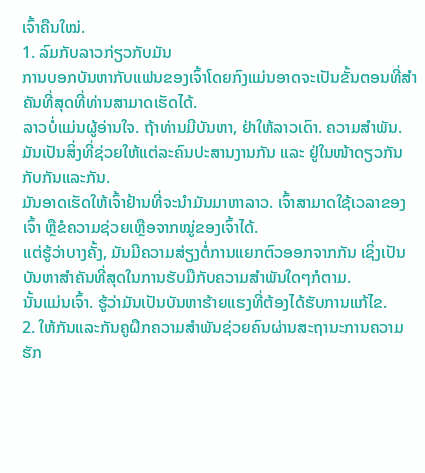ເຈົ້າຄືນໃໝ່.
1. ລົມກັບລາວກ່ຽວກັບມັນ
ການບອກບັນຫາກັບແຟນຂອງເຈົ້າໂດຍກົງແມ່ນອາດຈະເປັນຂັ້ນຕອນທີ່ສໍາຄັນທີ່ສຸດທີ່ທ່ານສາມາດເຮັດໄດ້.
ລາວບໍ່ແມ່ນຜູ້ອ່ານໃຈ. ຖ້າທ່ານມີບັນຫາ, ຢ່າໃຫ້ລາວເດົາ. ຄວາມສຳພັນ.
ມັນເປັນສິ່ງທີ່ຊ່ວຍໃຫ້ແຕ່ລະຄົນປະສານງານກັນ ແລະ ຢູ່ໃນໜ້າດຽວກັນກັບກັນແລະກັນ.
ມັນອາດເຮັດໃຫ້ເຈົ້າຢ້ານທີ່ຈະນໍາມັນມາຫາລາວ. ເຈົ້າສາມາດໃຊ້ເວລາຂອງເຈົ້າ ຫຼືຂໍຄວາມຊ່ວຍເຫຼືອຈາກໝູ່ຂອງເຈົ້າໄດ້.
ແຕ່ຮູ້ວ່າບາງຄັ້ງ, ມັນມີຄວາມສ່ຽງຕໍ່ການແຍກຕົວອອກຈາກກັນ ເຊິ່ງເປັນບັນຫາສຳຄັນທີ່ສຸດໃນການຮັບມືກັບຄວາມສຳພັນໃດໆກໍຕາມ.
ນັ້ນແມ່ນເຈົ້າ. ຮູ້ວ່າມັນເປັນບັນຫາຮ້າຍແຮງທີ່ຕ້ອງໄດ້ຮັບການແກ້ໄຂ.
2. ໃຫ້ກັນແລະກັນຄູຝຶກຄວາມສຳພັນຊ່ວຍຄົນຜ່ານສະຖານະການຄວາມຮັກ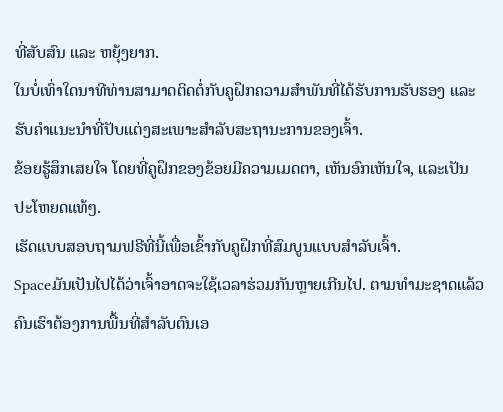ທີ່ສັບສົນ ແລະ ຫຍຸ້ງຍາກ.
ໃນບໍ່ເທົ່າໃດນາທີທ່ານສາມາດຕິດຕໍ່ກັບຄູຝຶກຄວາມສຳພັນທີ່ໄດ້ຮັບການຮັບຮອງ ແລະ ຮັບຄຳແນະນຳທີ່ປັບແຕ່ງສະເພາະສຳລັບສະຖານະການຂອງເຈົ້າ.
ຂ້ອຍຮູ້ສຶກເສຍໃຈ ໂດຍທີ່ຄູຝຶກຂອງຂ້ອຍມີຄວາມເມດຕາ, ເຫັນອົກເຫັນໃຈ, ແລະເປັນປະໂຫຍດແທ້ໆ.
ເຮັດແບບສອບຖາມຟຣີທີ່ນີ້ເພື່ອເຂົ້າກັບຄູຝຶກທີ່ສົມບູນແບບສຳລັບເຈົ້າ.
Spaceມັນເປັນໄປໄດ້ວ່າເຈົ້າອາດຈະໃຊ້ເວລາຮ່ວມກັນຫຼາຍເກີນໄປ. ຕາມທຳມະຊາດແລ້ວ ຄົນເຮົາຕ້ອງການພື້ນທີ່ສຳລັບຕົນເອ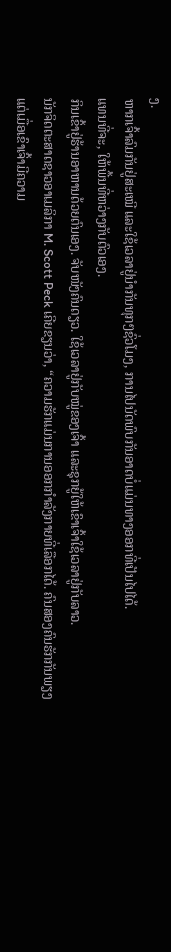ງ.
ຫາກເຈົ້າລົມກັນຢູ່ສະເໝີ ແລະໃຊ້ເວລາຢູ່ນຳກັນທຸກໆຊົ່ວໂມງ, ການໄປນັດພົບກັນອາດບໍ່ແມ່ນທາງອອກທີ່ເປັນໄປໄດ້.
ແທນທີ່ຈະ, ໃຫ້ພື້ນທີ່ຫວ່າງກັບຕົວເອງ.
ກິນເຂົ້າຢູ່ຮ້ານອາຫານດ້ວຍຕົນເອງ. ຈັບໜັງຄົນດຽວ. ໃຊ້ເວລາຢູ່ກັບໝູ່ຂອງເຈົ້າ ແລະຊຸກຍູ້ໃຫ້ເຂົາເຈົ້າໃຊ້ເວລາຢູ່ກັບລາວ.
ນັກຈິດຕະສາດຊາວອາເມລິກາ M. Scott Peck ເຄີຍຂຽນວ່າ, “ຄວາມຮັກແມ່ນການອອກກຳລັງກາຍທີ່ເລືອກໄດ້. ຄົນສອງຄົນຮັກກັນພຽງແຕ່ເມື່ອເຂົາເຈົ້າມີຄວາມ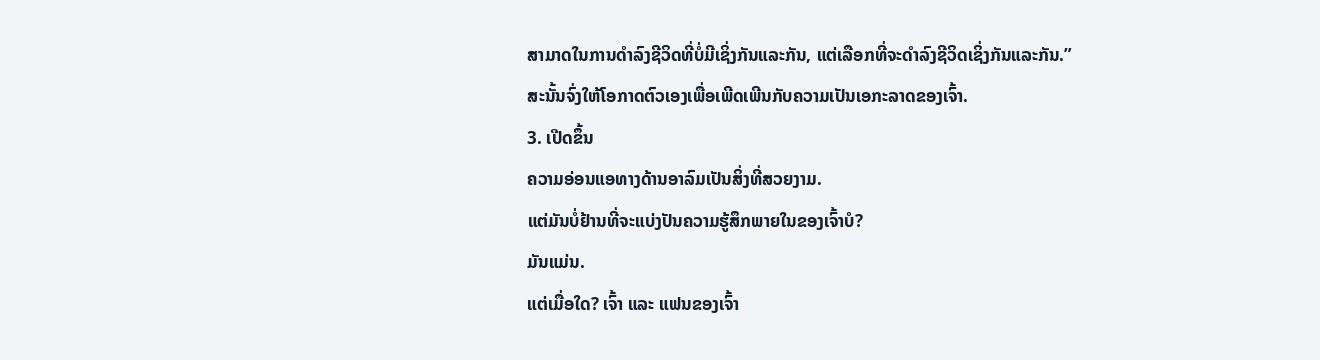ສາມາດໃນການດໍາລົງຊີວິດທີ່ບໍ່ມີເຊິ່ງກັນແລະກັນ, ແຕ່ເລືອກທີ່ຈະດໍາລົງຊີວິດເຊິ່ງກັນແລະກັນ.”
ສະນັ້ນຈົ່ງໃຫ້ໂອກາດຕົວເອງເພື່ອເພີດເພີນກັບຄວາມເປັນເອກະລາດຂອງເຈົ້າ.
3. ເປີດຂຶ້ນ
ຄວາມອ່ອນແອທາງດ້ານອາລົມເປັນສິ່ງທີ່ສວຍງາມ.
ແຕ່ມັນບໍ່ຢ້ານທີ່ຈະແບ່ງປັນຄວາມຮູ້ສຶກພາຍໃນຂອງເຈົ້າບໍ?
ມັນແມ່ນ.
ແຕ່ເມື່ອໃດ? ເຈົ້າ ແລະ ແຟນຂອງເຈົ້າ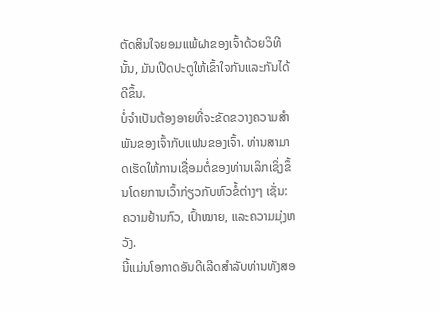ຕັດສິນໃຈຍອມແພ້ຝາຂອງເຈົ້າດ້ວຍວິທີນັ້ນ, ມັນເປີດປະຕູໃຫ້ເຂົ້າໃຈກັນແລະກັນໄດ້ດີຂຶ້ນ.
ບໍ່ຈຳເປັນຕ້ອງອາຍທີ່ຈະຂັດຂວາງຄວາມສຳພັນຂອງເຈົ້າກັບແຟນຂອງເຈົ້າ. ທ່ານສາມາດເຮັດໃຫ້ການເຊື່ອມຕໍ່ຂອງທ່ານເລິກເຊິ່ງຂຶ້ນໂດຍການເວົ້າກ່ຽວກັບຫົວຂໍ້ຕ່າງໆ ເຊັ່ນ: ຄວາມຢ້ານກົວ, ເປົ້າໝາຍ, ແລະຄວາມມຸ່ງຫວັງ.
ນີ້ແມ່ນໂອກາດອັນດີເລີດສໍາລັບທ່ານທັງສອ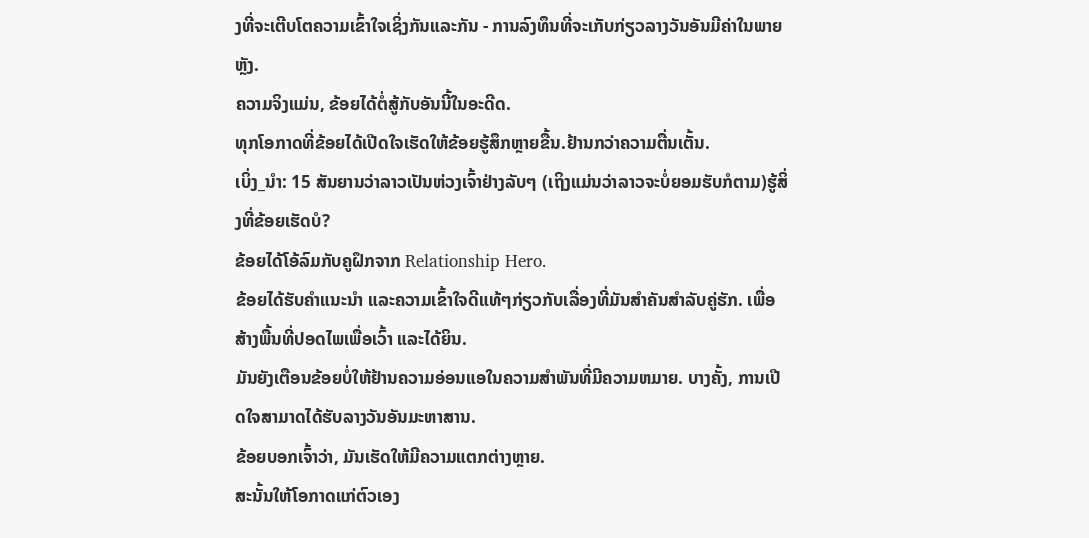ງທີ່ຈະເຕີບໂຕຄວາມເຂົ້າໃຈເຊິ່ງກັນແລະກັນ - ການລົງທຶນທີ່ຈະເກັບກ່ຽວລາງວັນອັນມີຄ່າໃນພາຍຫຼັງ.
ຄວາມຈິງແມ່ນ, ຂ້ອຍໄດ້ຕໍ່ສູ້ກັບອັນນີ້ໃນອະດີດ.
ທຸກໂອກາດທີ່ຂ້ອຍໄດ້ເປີດໃຈເຮັດໃຫ້ຂ້ອຍຮູ້ສຶກຫຼາຍຂື້ນ.ຢ້ານກວ່າຄວາມຕື່ນເຕັ້ນ.
ເບິ່ງ_ນຳ: 15 ສັນຍານວ່າລາວເປັນຫ່ວງເຈົ້າຢ່າງລັບໆ (ເຖິງແມ່ນວ່າລາວຈະບໍ່ຍອມຮັບກໍຕາມ)ຮູ້ສິ່ງທີ່ຂ້ອຍເຮັດບໍ?
ຂ້ອຍໄດ້ໂອ້ລົມກັບຄູຝຶກຈາກ Relationship Hero.
ຂ້ອຍໄດ້ຮັບຄຳແນະນຳ ແລະຄວາມເຂົ້າໃຈດີແທ້ໆກ່ຽວກັບເລື່ອງທີ່ມັນສຳຄັນສຳລັບຄູ່ຮັກ. ເພື່ອສ້າງພື້ນທີ່ປອດໄພເພື່ອເວົ້າ ແລະໄດ້ຍິນ.
ມັນຍັງເຕືອນຂ້ອຍບໍ່ໃຫ້ຢ້ານຄວາມອ່ອນແອໃນຄວາມສຳພັນທີ່ມີຄວາມຫມາຍ. ບາງຄັ້ງ, ການເປີດໃຈສາມາດໄດ້ຮັບລາງວັນອັນມະຫາສານ.
ຂ້ອຍບອກເຈົ້າວ່າ, ມັນເຮັດໃຫ້ມີຄວາມແຕກຕ່າງຫຼາຍ.
ສະນັ້ນໃຫ້ໂອກາດແກ່ຕົວເອງ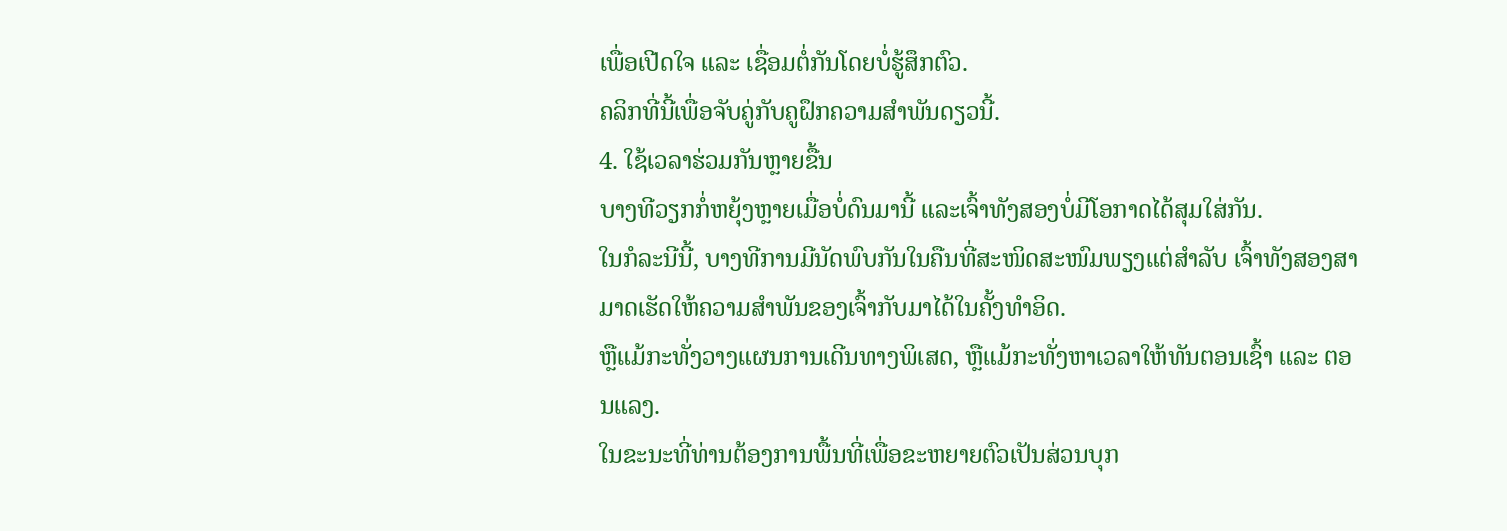ເພື່ອເປີດໃຈ ແລະ ເຊື່ອມຕໍ່ກັນໂດຍບໍ່ຮູ້ສຶກຕົວ.
ຄລິກທີ່ນີ້ເພື່ອຈັບຄູ່ກັບຄູຝຶກຄວາມສຳພັນດຽວນີ້.
4. ໃຊ້ເວລາຮ່ວມກັນຫຼາຍຂື້ນ
ບາງທີວຽກກໍ່ຫຍຸ້ງຫຼາຍເມື່ອບໍ່ດົນມານີ້ ແລະເຈົ້າທັງສອງບໍ່ມີໂອກາດໄດ້ສຸມໃສ່ກັນ.
ໃນກໍລະນີນີ້, ບາງທີການມີນັດພົບກັນໃນຄືນທີ່ສະໜິດສະໜົມພຽງແຕ່ສຳລັບ ເຈົ້າທັງສອງສາມາດເຮັດໃຫ້ຄວາມສຳພັນຂອງເຈົ້າກັບມາໄດ້ໃນຄັ້ງທຳອິດ.
ຫຼືແມ້ກະທັ່ງວາງແຜນການເດີນທາງພິເສດ, ຫຼືແມ້ກະທັ່ງຫາເວລາໃຫ້ທັນຕອນເຊົ້າ ແລະ ຕອນແລງ.
ໃນຂະນະທີ່ທ່ານຕ້ອງການພື້ນທີ່ເພື່ອຂະຫຍາຍຕົວເປັນສ່ວນບຸກ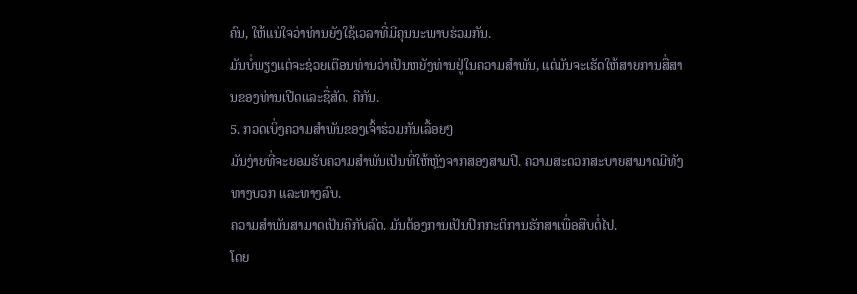ຄົນ, ໃຫ້ແນ່ໃຈວ່າທ່ານຍັງໃຊ້ເວລາທີ່ມີຄຸນນະພາບຮ່ວມກັນ.
ມັນບໍ່ພຽງແຕ່ຈະຊ່ວຍເຕືອນທ່ານວ່າເປັນຫຍັງທ່ານຢູ່ໃນຄວາມສໍາພັນ, ແຕ່ມັນຈະເຮັດໃຫ້ສາຍການສື່ສານຂອງທ່ານເປີດແລະຊື່ສັດ. ຄືກັນ.
5. ກວດເບິ່ງຄວາມສຳພັນຂອງເຈົ້າຮ່ວມກັນເລື້ອຍໆ
ມັນງ່າຍທີ່ຈະຍອມຮັບຄວາມສຳພັນເປັນທີ່ໃຫ້ຫຼັງຈາກສອງສາມປີ. ຄວາມສະດວກສະບາຍສາມາດມີທັງທາງບວກ ແລະທາງລົບ.
ຄວາມສຳພັນສາມາດເປັນຄືກັບລົດ. ມັນຕ້ອງການເປັນປົກກະຕິການຮັກສາເພື່ອສືບຕໍ່ໄປ.
ໂດຍ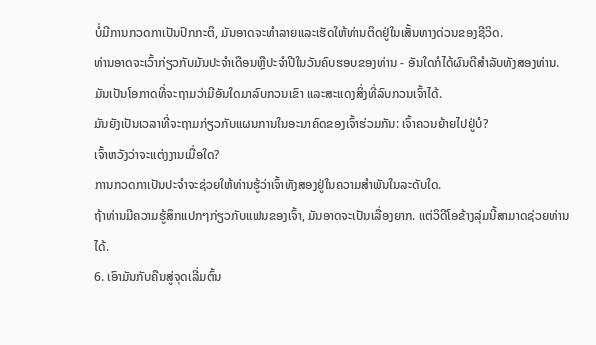ບໍ່ມີການກວດກາເປັນປົກກະຕິ, ມັນອາດຈະທໍາລາຍແລະເຮັດໃຫ້ທ່ານຕິດຢູ່ໃນເສັ້ນທາງດ່ວນຂອງຊີວິດ.
ທ່ານອາດຈະເວົ້າກ່ຽວກັບມັນປະຈໍາເດືອນຫຼືປະຈໍາປີໃນວັນຄົບຮອບຂອງທ່ານ - ອັນໃດກໍໄດ້ຜົນດີສຳລັບທັງສອງທ່ານ.
ມັນເປັນໂອກາດທີ່ຈະຖາມວ່າມີອັນໃດມາລົບກວນເຂົາ ແລະສະແດງສິ່ງທີ່ລົບກວນເຈົ້າໄດ້.
ມັນຍັງເປັນເວລາທີ່ຈະຖາມກ່ຽວກັບແຜນການໃນອະນາຄົດຂອງເຈົ້າຮ່ວມກັນ: ເຈົ້າຄວນຍ້າຍໄປຢູ່ບໍ?
ເຈົ້າຫວັງວ່າຈະແຕ່ງງານເມື່ອໃດ?
ການກວດກາເປັນປະຈຳຈະຊ່ວຍໃຫ້ທ່ານຮູ້ວ່າເຈົ້າທັງສອງຢູ່ໃນຄວາມສຳພັນໃນລະດັບໃດ.
ຖ້າທ່ານມີຄວາມຮູ້ສຶກແປກໆກ່ຽວກັບແຟນຂອງເຈົ້າ, ມັນອາດຈະເປັນເລື່ອງຍາກ. ແຕ່ວິດີໂອຂ້າງລຸ່ມນີ້ສາມາດຊ່ວຍທ່ານໄດ້.
6. ເອົາມັນກັບຄືນສູ່ຈຸດເລີ່ມຕົ້ນ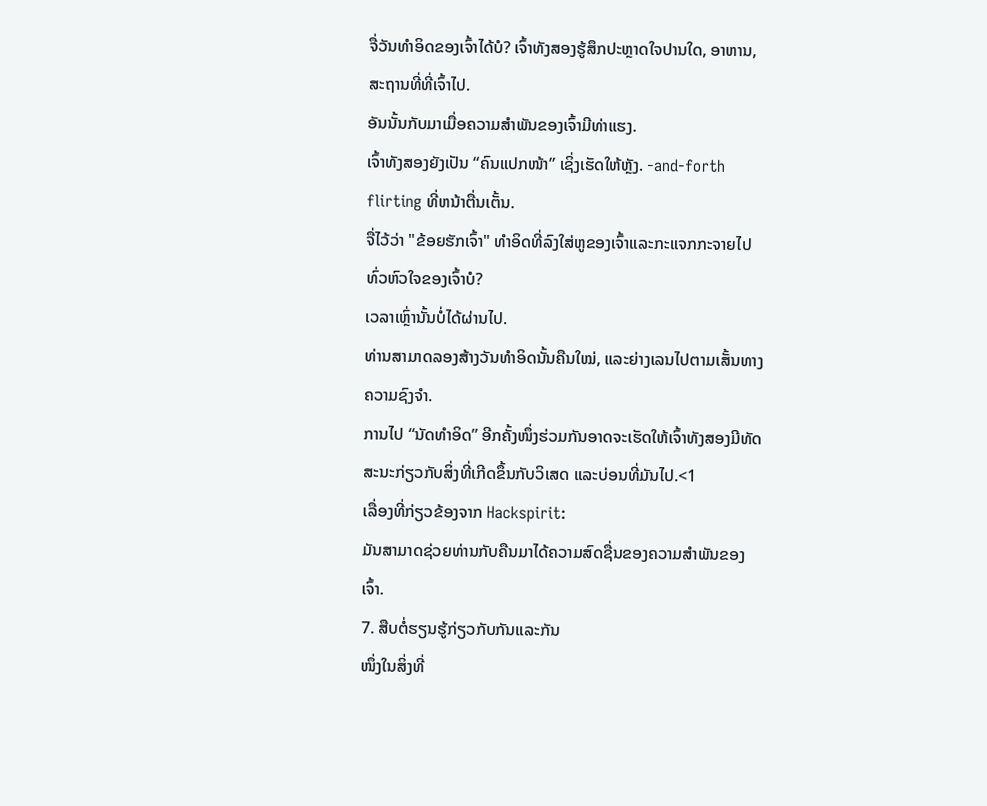ຈື່ວັນທຳອິດຂອງເຈົ້າໄດ້ບໍ? ເຈົ້າທັງສອງຮູ້ສຶກປະຫຼາດໃຈປານໃດ, ອາຫານ, ສະຖານທີ່ທີ່ເຈົ້າໄປ.
ອັນນັ້ນກັບມາເມື່ອຄວາມສຳພັນຂອງເຈົ້າມີທ່າແຮງ.
ເຈົ້າທັງສອງຍັງເປັນ “ຄົນແປກໜ້າ” ເຊິ່ງເຮັດໃຫ້ຫຼັງ. -and-forth flirting ທີ່ຫນ້າຕື່ນເຕັ້ນ.
ຈື່ໄວ້ວ່າ "ຂ້ອຍຮັກເຈົ້າ" ທໍາອິດທີ່ລົງໃສ່ຫູຂອງເຈົ້າແລະກະແຈກກະຈາຍໄປທົ່ວຫົວໃຈຂອງເຈົ້າບໍ?
ເວລາເຫຼົ່ານັ້ນບໍ່ໄດ້ຜ່ານໄປ.
ທ່ານສາມາດລອງສ້າງວັນທຳອິດນັ້ນຄືນໃໝ່, ແລະຍ່າງເລນໄປຕາມເສັ້ນທາງຄວາມຊົງຈຳ.
ການໄປ “ນັດທຳອິດ” ອີກຄັ້ງໜຶ່ງຮ່ວມກັນອາດຈະເຮັດໃຫ້ເຈົ້າທັງສອງມີທັດສະນະກ່ຽວກັບສິ່ງທີ່ເກີດຂຶ້ນກັບວິເສດ ແລະບ່ອນທີ່ມັນໄປ.<1
ເລື່ອງທີ່ກ່ຽວຂ້ອງຈາກ Hackspirit:
ມັນສາມາດຊ່ວຍທ່ານກັບຄືນມາໄດ້ຄວາມສົດຊື່ນຂອງຄວາມສຳພັນຂອງເຈົ້າ.
7. ສືບຕໍ່ຮຽນຮູ້ກ່ຽວກັບກັນແລະກັນ
ໜຶ່ງໃນສິ່ງທີ່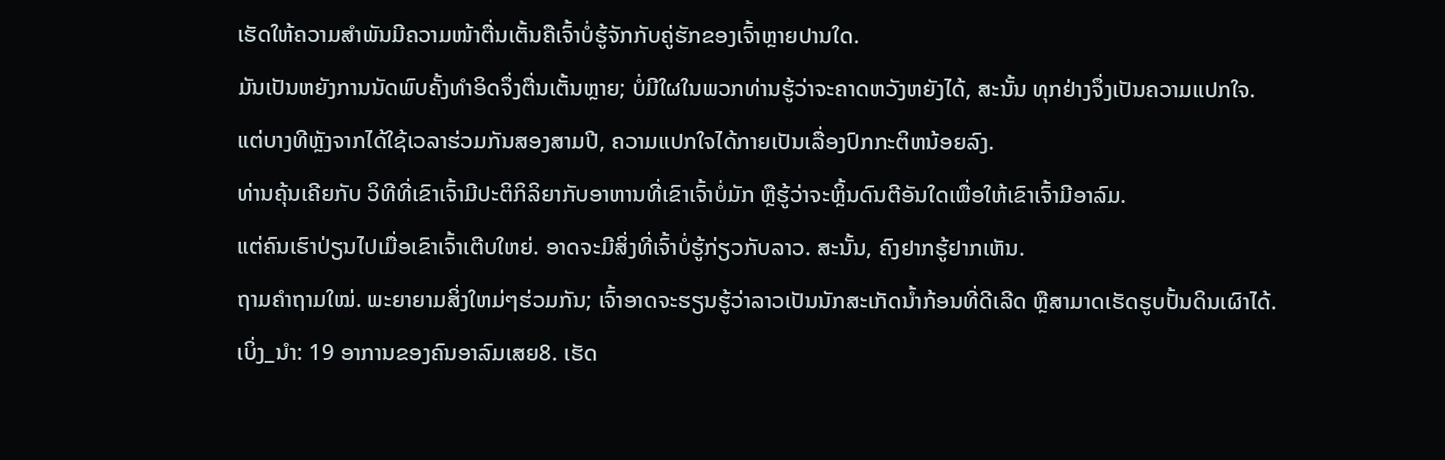ເຮັດໃຫ້ຄວາມສຳພັນມີຄວາມໜ້າຕື່ນເຕັ້ນຄືເຈົ້າບໍ່ຮູ້ຈັກກັບຄູ່ຮັກຂອງເຈົ້າຫຼາຍປານໃດ.
ມັນເປັນຫຍັງການນັດພົບຄັ້ງທຳອິດຈຶ່ງຕື່ນເຕັ້ນຫຼາຍ; ບໍ່ມີໃຜໃນພວກທ່ານຮູ້ວ່າຈະຄາດຫວັງຫຍັງໄດ້, ສະນັ້ນ ທຸກຢ່າງຈຶ່ງເປັນຄວາມແປກໃຈ.
ແຕ່ບາງທີຫຼັງຈາກໄດ້ໃຊ້ເວລາຮ່ວມກັນສອງສາມປີ, ຄວາມແປກໃຈໄດ້ກາຍເປັນເລື່ອງປົກກະຕິຫນ້ອຍລົງ.
ທ່ານຄຸ້ນເຄີຍກັບ ວິທີທີ່ເຂົາເຈົ້າມີປະຕິກິລິຍາກັບອາຫານທີ່ເຂົາເຈົ້າບໍ່ມັກ ຫຼືຮູ້ວ່າຈະຫຼິ້ນດົນຕີອັນໃດເພື່ອໃຫ້ເຂົາເຈົ້າມີອາລົມ.
ແຕ່ຄົນເຮົາປ່ຽນໄປເມື່ອເຂົາເຈົ້າເຕີບໃຫຍ່. ອາດຈະມີສິ່ງທີ່ເຈົ້າບໍ່ຮູ້ກ່ຽວກັບລາວ. ສະນັ້ນ, ຄົງຢາກຮູ້ຢາກເຫັນ.
ຖາມຄຳຖາມໃໝ່. ພະຍາຍາມສິ່ງໃຫມ່ໆຮ່ວມກັນ; ເຈົ້າອາດຈະຮຽນຮູ້ວ່າລາວເປັນນັກສະເກັດນ້ຳກ້ອນທີ່ດີເລີດ ຫຼືສາມາດເຮັດຮູບປັ້ນດິນເຜົາໄດ້.
ເບິ່ງ_ນຳ: 19 ອາການຂອງຄົນອາລົມເສຍ8. ເຮັດ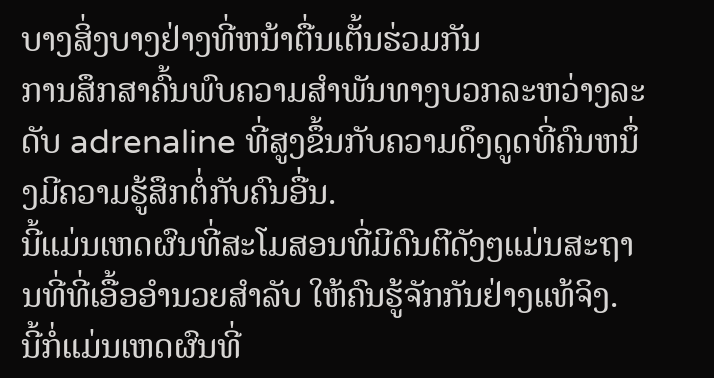ບາງສິ່ງບາງຢ່າງທີ່ຫນ້າຕື່ນເຕັ້ນຮ່ວມກັນ
ການສຶກສາຄົ້ນພົບຄວາມສໍາພັນທາງບວກລະຫວ່າງລະດັບ adrenaline ທີ່ສູງຂຶ້ນກັບຄວາມດຶງດູດທີ່ຄົນຫນຶ່ງມີຄວາມຮູ້ສຶກຕໍ່ກັບຄົນອື່ນ.
ນີ້ແມ່ນເຫດຜົນທີ່ສະໂມສອນທີ່ມີດົນຕີດັງໆແມ່ນສະຖານທີ່ທີ່ເອື້ອອໍານວຍສໍາລັບ ໃຫ້ຄົນຮູ້ຈັກກັນຢ່າງແທ້ຈິງ.
ນີ້ກໍ່ແມ່ນເຫດຜົນທີ່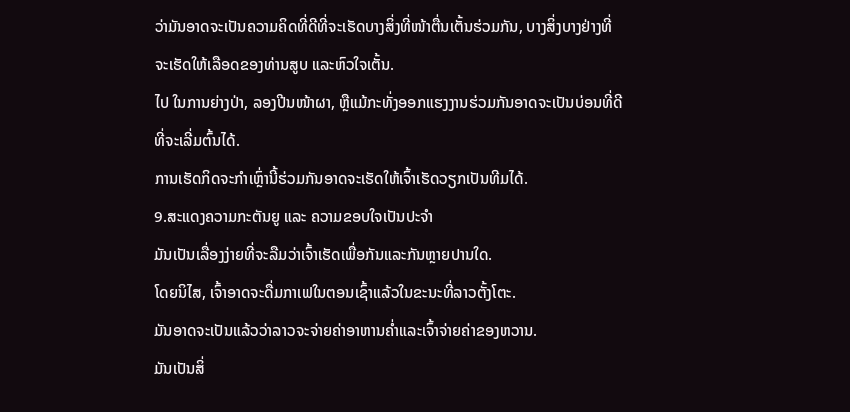ວ່າມັນອາດຈະເປັນຄວາມຄິດທີ່ດີທີ່ຈະເຮັດບາງສິ່ງທີ່ໜ້າຕື່ນເຕັ້ນຮ່ວມກັນ, ບາງສິ່ງບາງຢ່າງທີ່ຈະເຮັດໃຫ້ເລືອດຂອງທ່ານສູບ ແລະຫົວໃຈເຕັ້ນ.
ໄປ ໃນການຍ່າງປ່າ, ລອງປີນໜ້າຜາ, ຫຼືແມ້ກະທັ່ງອອກແຮງງານຮ່ວມກັນອາດຈະເປັນບ່ອນທີ່ດີທີ່ຈະເລີ່ມຕົ້ນໄດ້.
ການເຮັດກິດຈະກຳເຫຼົ່ານີ້ຮ່ວມກັນອາດຈະເຮັດໃຫ້ເຈົ້າເຮັດວຽກເປັນທີມໄດ້.
9.ສະແດງຄວາມກະຕັນຍູ ແລະ ຄວາມຂອບໃຈເປັນປະຈຳ
ມັນເປັນເລື່ອງງ່າຍທີ່ຈະລືມວ່າເຈົ້າເຮັດເພື່ອກັນແລະກັນຫຼາຍປານໃດ.
ໂດຍນິໄສ, ເຈົ້າອາດຈະດື່ມກາເຟໃນຕອນເຊົ້າແລ້ວໃນຂະນະທີ່ລາວຕັ້ງໂຕະ.
ມັນອາດຈະເປັນແລ້ວວ່າລາວຈະຈ່າຍຄ່າອາຫານຄ່ຳແລະເຈົ້າຈ່າຍຄ່າຂອງຫວານ.
ມັນເປັນສິ່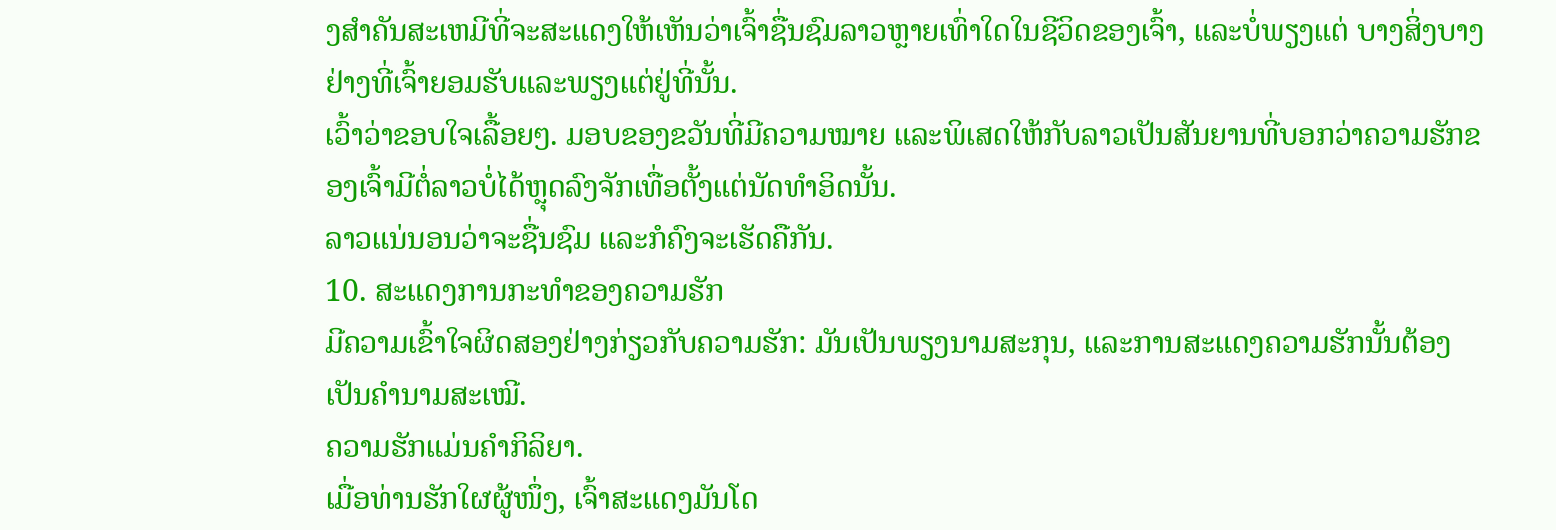ງສໍາຄັນສະເຫມີທີ່ຈະສະແດງໃຫ້ເຫັນວ່າເຈົ້າຊື່ນຊົມລາວຫຼາຍເທົ່າໃດໃນຊີວິດຂອງເຈົ້າ, ແລະບໍ່ພຽງແຕ່ ບາງສິ່ງບາງຢ່າງທີ່ເຈົ້າຍອມຮັບແລະພຽງແຕ່ຢູ່ທີ່ນັ້ນ.
ເວົ້າວ່າຂອບໃຈເລື້ອຍໆ. ມອບຂອງຂວັນທີ່ມີຄວາມໝາຍ ແລະພິເສດໃຫ້ກັບລາວເປັນສັນຍານທີ່ບອກວ່າຄວາມຮັກຂອງເຈົ້າມີຕໍ່ລາວບໍ່ໄດ້ຫຼຸດລົງຈັກເທື່ອຕັ້ງແຕ່ນັດທຳອິດນັ້ນ.
ລາວແນ່ນອນວ່າຈະຊື່ນຊົມ ແລະກໍຄົງຈະເຮັດຄືກັນ.
10. ສະແດງການກະທຳຂອງຄວາມຮັກ
ມີຄວາມເຂົ້າໃຈຜິດສອງຢ່າງກ່ຽວກັບຄວາມຮັກ: ມັນເປັນພຽງນາມສະກຸນ, ແລະການສະແດງຄວາມຮັກນັ້ນຕ້ອງເປັນຄຳນາມສະເໝີ.
ຄວາມຮັກແມ່ນຄຳກິລິຍາ.
ເມື່ອທ່ານຮັກໃຜຜູ້ໜຶ່ງ, ເຈົ້າສະແດງມັນໂດ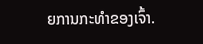ຍການກະທຳຂອງເຈົ້າ.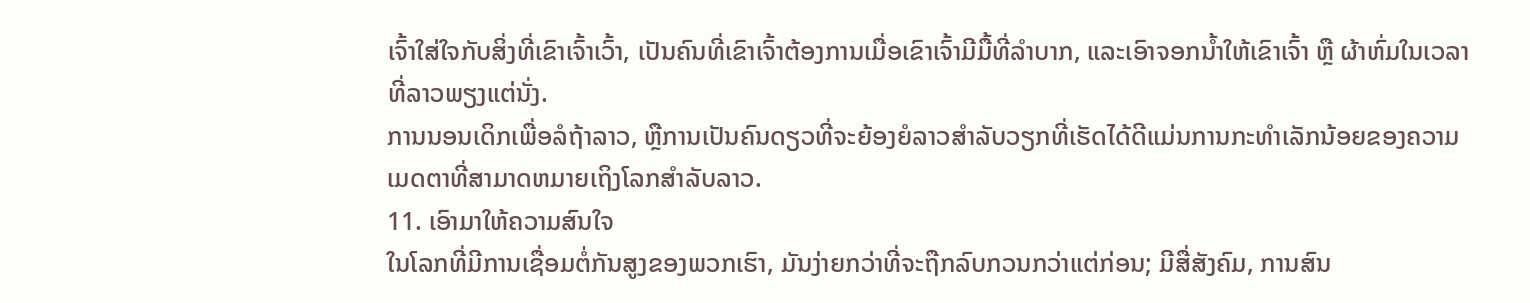ເຈົ້າໃສ່ໃຈກັບສິ່ງທີ່ເຂົາເຈົ້າເວົ້າ, ເປັນຄົນທີ່ເຂົາເຈົ້າຕ້ອງການເມື່ອເຂົາເຈົ້າມີມື້ທີ່ລຳບາກ, ແລະເອົາຈອກນໍ້າໃຫ້ເຂົາເຈົ້າ ຫຼື ຜ້າຫົ່ມໃນເວລາທີ່ລາວພຽງແຕ່ນັ່ງ.
ການນອນເດິກເພື່ອລໍຖ້າລາວ, ຫຼືການເປັນຄົນດຽວທີ່ຈະຍ້ອງຍໍລາວສໍາລັບວຽກທີ່ເຮັດໄດ້ດີແມ່ນການກະທໍາເລັກນ້ອຍຂອງຄວາມເມດຕາທີ່ສາມາດຫມາຍເຖິງໂລກສໍາລັບລາວ.
11. ເອົາມາໃຫ້ຄວາມສົນໃຈ
ໃນໂລກທີ່ມີການເຊື່ອມຕໍ່ກັນສູງຂອງພວກເຮົາ, ມັນງ່າຍກວ່າທີ່ຈະຖືກລົບກວນກວ່າແຕ່ກ່ອນ; ມີສື່ສັງຄົມ, ການສົນ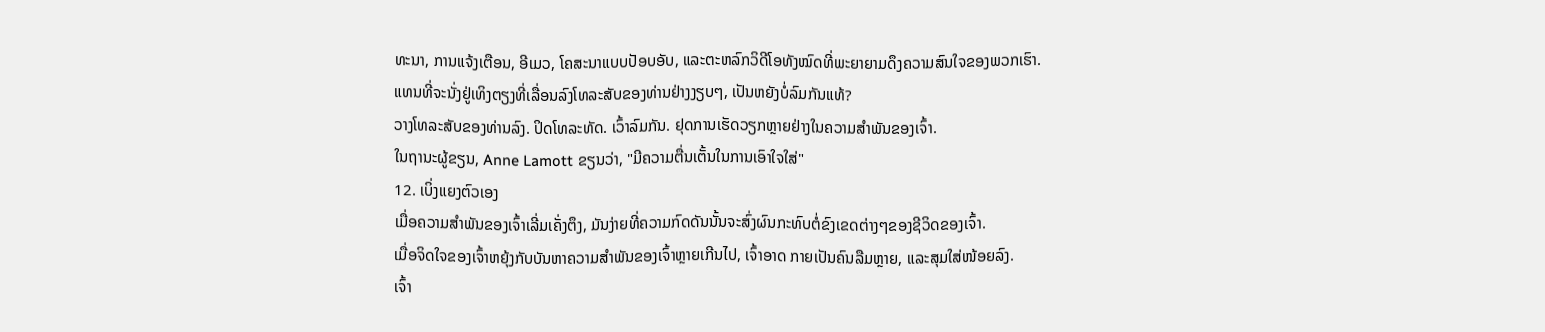ທະນາ, ການແຈ້ງເຕືອນ, ອີເມວ, ໂຄສະນາແບບປັອບອັບ, ແລະຕະຫລົກວິດີໂອທັງໝົດທີ່ພະຍາຍາມດຶງຄວາມສົນໃຈຂອງພວກເຮົາ.
ແທນທີ່ຈະນັ່ງຢູ່ເທິງຕຽງທີ່ເລື່ອນລົງໂທລະສັບຂອງທ່ານຢ່າງງຽບໆ, ເປັນຫຍັງບໍ່ລົມກັນແທ້?
ວາງໂທລະສັບຂອງທ່ານລົງ. ປິດໂທລະທັດ. ເວົ້າລົມກັນ. ຢຸດການເຮັດວຽກຫຼາຍຢ່າງໃນຄວາມສໍາພັນຂອງເຈົ້າ.
ໃນຖານະຜູ້ຂຽນ, Anne Lamott ຂຽນວ່າ, "ມີຄວາມຕື່ນເຕັ້ນໃນການເອົາໃຈໃສ່"
12. ເບິ່ງແຍງຕົວເອງ
ເມື່ອຄວາມສຳພັນຂອງເຈົ້າເລີ່ມເຄັ່ງຕຶງ, ມັນງ່າຍທີ່ຄວາມກົດດັນນັ້ນຈະສົ່ງຜົນກະທົບຕໍ່ຂົງເຂດຕ່າງໆຂອງຊີວິດຂອງເຈົ້າ.
ເມື່ອຈິດໃຈຂອງເຈົ້າຫຍຸ້ງກັບບັນຫາຄວາມສຳພັນຂອງເຈົ້າຫຼາຍເກີນໄປ, ເຈົ້າອາດ ກາຍເປັນຄົນລືມຫຼາຍ, ແລະສຸມໃສ່ໜ້ອຍລົງ.
ເຈົ້າ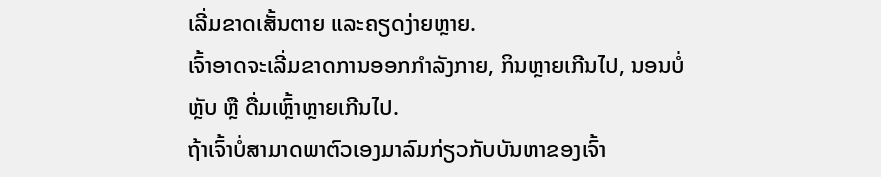ເລີ່ມຂາດເສັ້ນຕາຍ ແລະຄຽດງ່າຍຫຼາຍ.
ເຈົ້າອາດຈະເລີ່ມຂາດການອອກກຳລັງກາຍ, ກິນຫຼາຍເກີນໄປ, ນອນບໍ່ຫຼັບ ຫຼື ດື່ມເຫຼົ້າຫຼາຍເກີນໄປ.
ຖ້າເຈົ້າບໍ່ສາມາດພາຕົວເອງມາລົມກ່ຽວກັບບັນຫາຂອງເຈົ້າ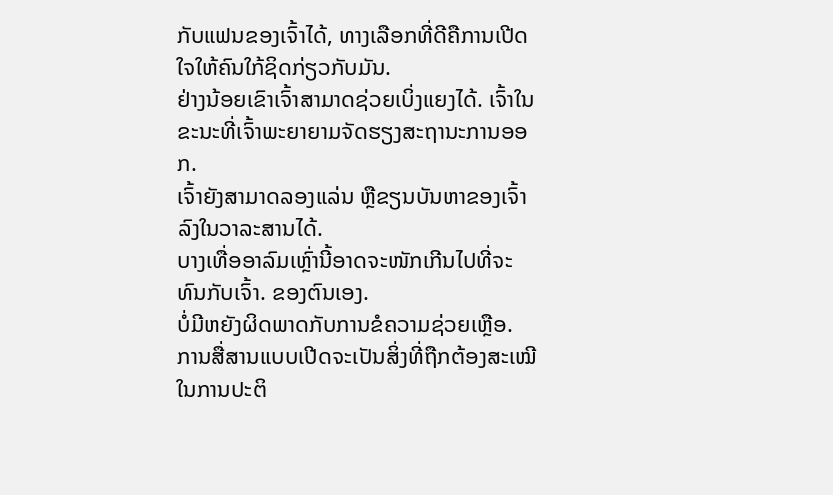ກັບແຟນຂອງເຈົ້າໄດ້, ທາງເລືອກທີ່ດີຄືການເປີດໃຈໃຫ້ຄົນໃກ້ຊິດກ່ຽວກັບມັນ.
ຢ່າງນ້ອຍເຂົາເຈົ້າສາມາດຊ່ວຍເບິ່ງແຍງໄດ້. ເຈົ້າໃນຂະນະທີ່ເຈົ້າພະຍາຍາມຈັດຮຽງສະຖານະການອອກ.
ເຈົ້າຍັງສາມາດລອງແລ່ນ ຫຼືຂຽນບັນຫາຂອງເຈົ້າລົງໃນວາລະສານໄດ້.
ບາງເທື່ອອາລົມເຫຼົ່ານີ້ອາດຈະໜັກເກີນໄປທີ່ຈະທົນກັບເຈົ້າ. ຂອງຕົນເອງ.
ບໍ່ມີຫຍັງຜິດພາດກັບການຂໍຄວາມຊ່ວຍເຫຼືອ.
ການສື່ສານແບບເປີດຈະເປັນສິ່ງທີ່ຖືກຕ້ອງສະເໝີໃນການປະຕິ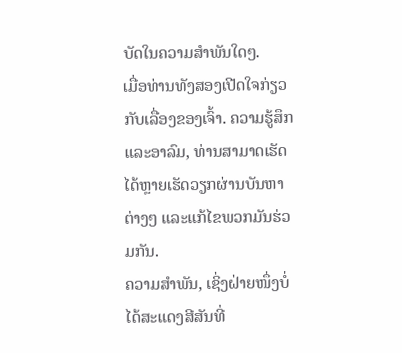ບັດໃນຄວາມສຳພັນໃດໆ.
ເມື່ອທ່ານທັງສອງເປີດໃຈກ່ຽວກັບເລື່ອງຂອງເຈົ້າ. ຄວາມຮູ້ສຶກແລະອາລົມ, ທ່ານສາມາດເຮັດໄດ້ຫຼາຍເຮັດວຽກຜ່ານບັນຫາຕ່າງໆ ແລະແກ້ໄຂພວກມັນຮ່ວມກັນ.
ຄວາມສຳພັນ, ເຊິ່ງຝ່າຍໜຶ່ງບໍ່ໄດ້ສະແດງສີສັນທີ່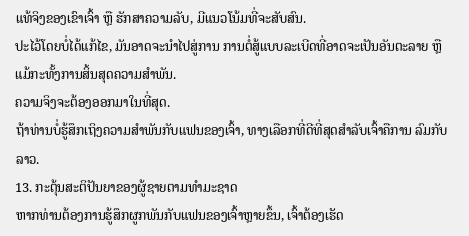ແທ້ຈິງຂອງເຂົາເຈົ້າ ຫຼື ຮັກສາຄວາມລັບ, ມີແນວໂນ້ມທີ່ຈະສັບສົນ.
ປະໄວ້ໂດຍບໍ່ໄດ້ແກ້ໄຂ, ມັນອາດຈະນໍາໄປສູ່ການ ການຕໍ່ສູ້ແບບລະເບີດທີ່ອາດຈະເປັນອັນຕະລາຍ ຫຼືແມ້ກະທັ້ງການສິ້ນສຸດຄວາມສຳພັນ.
ຄວາມຈິງຈະຕ້ອງອອກມາໃນທີ່ສຸດ.
ຖ້າທ່ານບໍ່ຮູ້ສຶກເຖິງຄວາມສຳພັນກັບແຟນຂອງເຈົ້າ, ທາງເລືອກທີ່ດີທີ່ສຸດສຳລັບເຈົ້າຄືການ ລົມກັບລາວ.
13. ກະຕຸ້ນສະຕິປັນຍາຂອງຜູ້ຊາຍຕາມທຳມະຊາດ
ຫາກທ່ານຕ້ອງການຮູ້ສຶກຜູກພັນກັບແຟນຂອງເຈົ້າຫຼາຍຂຶ້ນ, ເຈົ້າຕ້ອງເຮັດ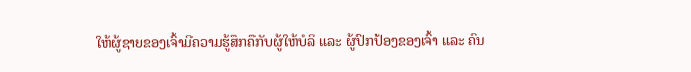ໃຫ້ຜູ້ຊາຍຂອງເຈົ້າມີຄວາມຮູ້ສຶກຄືກັບຜູ້ໃຫ້ບໍລິ ແລະ ຜູ້ປົກປ້ອງຂອງເຈົ້າ ແລະ ຄົນ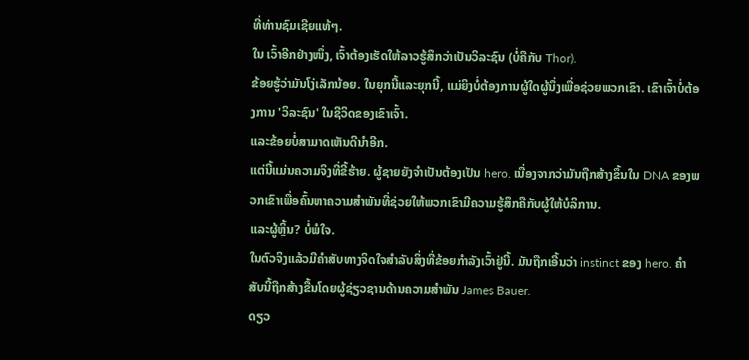ທີ່ທ່ານຊົມເຊີຍແທ້ໆ.
ໃນ ເວົ້າອີກຢ່າງໜຶ່ງ, ເຈົ້າຕ້ອງເຮັດໃຫ້ລາວຮູ້ສຶກວ່າເປັນວິລະຊົນ (ບໍ່ຄືກັບ Thor).
ຂ້ອຍຮູ້ວ່າມັນໂງ່ເລັກນ້ອຍ. ໃນຍຸກນີ້ແລະຍຸກນີ້, ແມ່ຍິງບໍ່ຕ້ອງການຜູ້ໃດຜູ້ນຶ່ງເພື່ອຊ່ວຍພວກເຂົາ. ເຂົາເຈົ້າບໍ່ຕ້ອງການ 'ວິລະຊົນ' ໃນຊີວິດຂອງເຂົາເຈົ້າ.
ແລະຂ້ອຍບໍ່ສາມາດເຫັນດີນໍາອີກ.
ແຕ່ນີ້ແມ່ນຄວາມຈິງທີ່ຂີ້ຮ້າຍ. ຜູ້ຊາຍຍັງຈໍາເປັນຕ້ອງເປັນ hero. ເນື່ອງຈາກວ່າມັນຖືກສ້າງຂຶ້ນໃນ DNA ຂອງພວກເຂົາເພື່ອຄົ້ນຫາຄວາມສໍາພັນທີ່ຊ່ວຍໃຫ້ພວກເຂົາມີຄວາມຮູ້ສຶກຄືກັບຜູ້ໃຫ້ບໍລິການ.
ແລະຜູ້ຫຼິ້ນ? ບໍ່ພໍໃຈ.
ໃນຕົວຈິງແລ້ວມີຄຳສັບທາງຈິດໃຈສຳລັບສິ່ງທີ່ຂ້ອຍກຳລັງເວົ້າຢູ່ນີ້. ມັນຖືກເອີ້ນວ່າ instinct ຂອງ hero. ຄຳສັບນີ້ຖືກສ້າງຂື້ນໂດຍຜູ້ຊ່ຽວຊານດ້ານຄວາມສຳພັນ James Bauer.
ດຽວ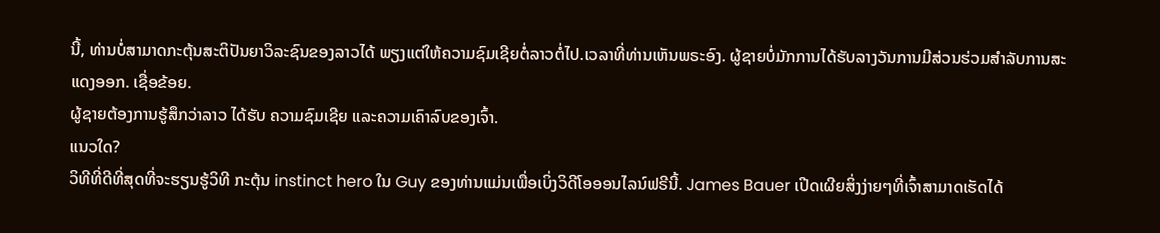ນີ້, ທ່ານບໍ່ສາມາດກະຕຸ້ນສະຕິປັນຍາວິລະຊົນຂອງລາວໄດ້ ພຽງແຕ່ໃຫ້ຄວາມຊົມເຊີຍຕໍ່ລາວຕໍ່ໄປ.ເວລາທີ່ທ່ານເຫັນພຣະອົງ. ຜູ້ຊາຍບໍ່ມັກການໄດ້ຮັບລາງວັນການມີສ່ວນຮ່ວມສໍາລັບການສະແດງອອກ. ເຊື່ອຂ້ອຍ.
ຜູ້ຊາຍຕ້ອງການຮູ້ສຶກວ່າລາວ ໄດ້ຮັບ ຄວາມຊົມເຊີຍ ແລະຄວາມເຄົາລົບຂອງເຈົ້າ.
ແນວໃດ?
ວິທີທີ່ດີທີ່ສຸດທີ່ຈະຮຽນຮູ້ວິທີ ກະຕຸ້ນ instinct hero ໃນ Guy ຂອງທ່ານແມ່ນເພື່ອເບິ່ງວິດີໂອອອນໄລນ໌ຟຣີນີ້. James Bauer ເປີດເຜີຍສິ່ງງ່າຍໆທີ່ເຈົ້າສາມາດເຮັດໄດ້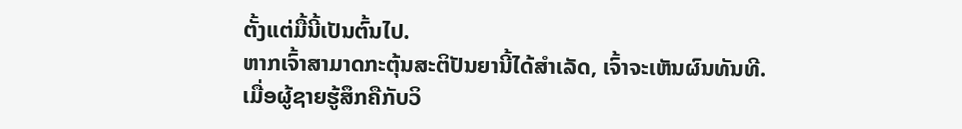ຕັ້ງແຕ່ມື້ນີ້ເປັນຕົ້ນໄປ.
ຫາກເຈົ້າສາມາດກະຕຸ້ນສະຕິປັນຍານີ້ໄດ້ສຳເລັດ, ເຈົ້າຈະເຫັນຜົນທັນທີ.
ເມື່ອຜູ້ຊາຍຮູ້ສຶກຄືກັບວິ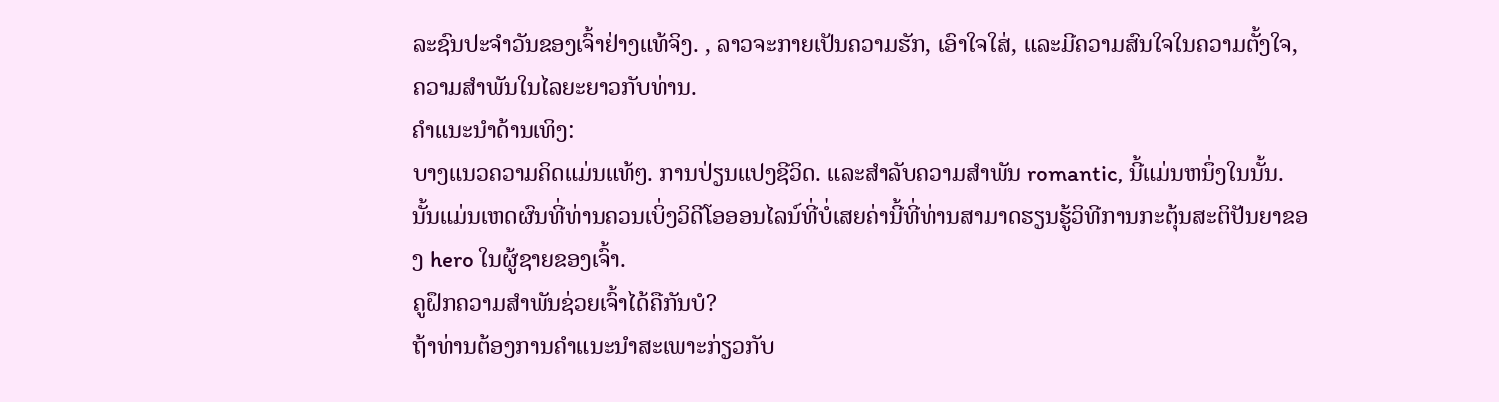ລະຊົນປະຈຳວັນຂອງເຈົ້າຢ່າງແທ້ຈິງ. , ລາວຈະກາຍເປັນຄວາມຮັກ, ເອົາໃຈໃສ່, ແລະມີຄວາມສົນໃຈໃນຄວາມຕັ້ງໃຈ, ຄວາມສໍາພັນໃນໄລຍະຍາວກັບທ່ານ.
ຄໍາແນະນໍາດ້ານເທິງ:
ບາງແນວຄວາມຄິດແມ່ນແທ້ໆ. ການປ່ຽນແປງຊີວິດ. ແລະສໍາລັບຄວາມສໍາພັນ romantic, ນີ້ແມ່ນຫນຶ່ງໃນນັ້ນ. ນັ້ນແມ່ນເຫດຜົນທີ່ທ່ານຄວນເບິ່ງວິດີໂອອອນໄລນ໌ທີ່ບໍ່ເສຍຄ່ານີ້ທີ່ທ່ານສາມາດຮຽນຮູ້ວິທີການກະຕຸ້ນສະຕິປັນຍາຂອງ hero ໃນຜູ້ຊາຍຂອງເຈົ້າ.
ຄູຝຶກຄວາມສຳພັນຊ່ວຍເຈົ້າໄດ້ຄືກັນບໍ?
ຖ້າທ່ານຕ້ອງການຄໍາແນະນໍາສະເພາະກ່ຽວກັບ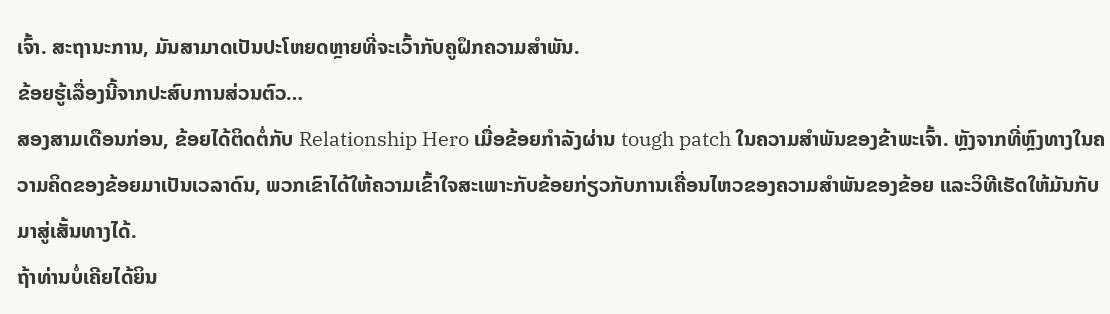ເຈົ້າ. ສະຖານະການ, ມັນສາມາດເປັນປະໂຫຍດຫຼາຍທີ່ຈະເວົ້າກັບຄູຝຶກຄວາມສຳພັນ.
ຂ້ອຍຮູ້ເລື່ອງນີ້ຈາກປະສົບການສ່ວນຕົວ…
ສອງສາມເດືອນກ່ອນ, ຂ້ອຍໄດ້ຕິດຕໍ່ກັບ Relationship Hero ເມື່ອຂ້ອຍກຳລັງຜ່ານ tough patch ໃນຄວາມສໍາພັນຂອງຂ້າພະເຈົ້າ. ຫຼັງຈາກທີ່ຫຼົງທາງໃນຄວາມຄິດຂອງຂ້ອຍມາເປັນເວລາດົນ, ພວກເຂົາໄດ້ໃຫ້ຄວາມເຂົ້າໃຈສະເພາະກັບຂ້ອຍກ່ຽວກັບການເຄື່ອນໄຫວຂອງຄວາມສຳພັນຂອງຂ້ອຍ ແລະວິທີເຮັດໃຫ້ມັນກັບມາສູ່ເສັ້ນທາງໄດ້.
ຖ້າທ່ານບໍ່ເຄີຍໄດ້ຍິນ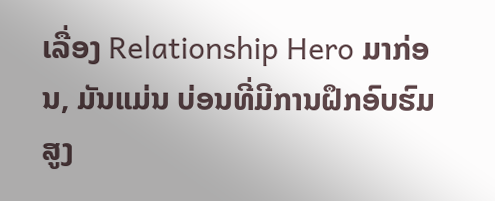ເລື່ອງ Relationship Hero ມາກ່ອນ, ມັນແມ່ນ ບ່ອນທີ່ມີການຝຶກອົບຮົມສູງ